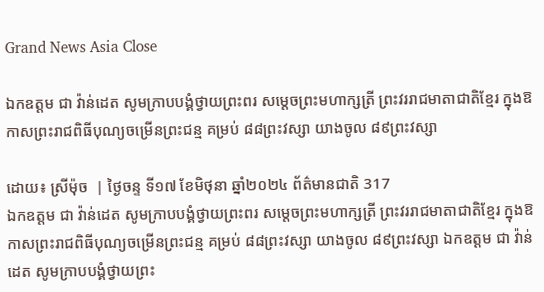Grand News Asia Close

ឯកឧត្តម ជា វ៉ាន់ដេត សូមក្រាបបង្គំថ្វាយព្រះពរ សម្តេចព្រះមហាក្សត្រី ព្រះវររាជមាតាជាតិខ្មែរ ក្នុងឱកាសព្រះរាជពិធីបុណ្យចម្រើនព្រះជន្ម គម្រប់ ៨៨ព្រះវស្សា យាងចូល ៨៩ព្រះវស្សា

ដោយ៖ ស្រីម៉ុច  | ថ្ងៃចន្ទ ទី១៧ ខែមិថុនា ឆ្នាំ២០២៤ ព័ត៌មានជាតិ 317
ឯកឧត្តម ជា វ៉ាន់ដេត សូមក្រាបបង្គំថ្វាយព្រះពរ សម្តេចព្រះមហាក្សត្រី ព្រះវររាជមាតាជាតិខ្មែរ ក្នុងឱកាសព្រះរាជពិធីបុណ្យចម្រើនព្រះជន្ម គម្រប់ ៨៨ព្រះវស្សា យាងចូល ៨៩ព្រះវស្សា ឯកឧត្តម ជា វ៉ាន់ដេត សូមក្រាបបង្គំថ្វាយព្រះ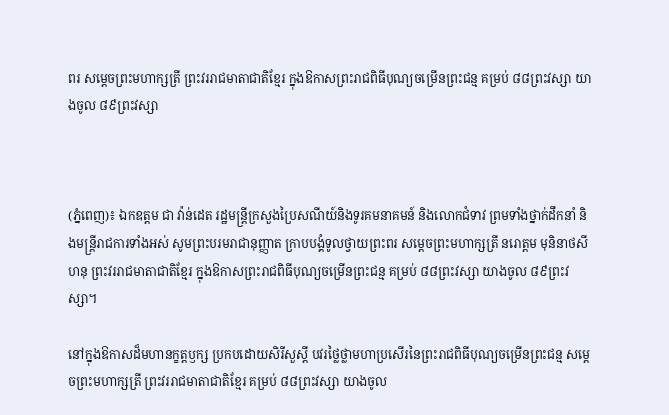ពរ សម្តេចព្រះមហាក្សត្រី ព្រះវររាជមាតាជាតិខ្មែរ ក្នុងឱកាសព្រះរាជពិធីបុណ្យចម្រើនព្រះជន្ម គម្រប់ ៨៨ព្រះវស្សា យាងចូល ៨៩ព្រះវស្សា



(ភ្នំពេញ)៖ ឯកឧត្តម ជា វ៉ាន់ដេត រដ្ឋមន្ត្រីក្រសួងប្រៃសណីយ៍និងទូរគមនាគមន៍ និងលោកជំទាវ ព្រមទាំងថ្នាក់ដឹកនាំ និងមន្ត្រីរាជការទាំងអស់ សូមព្រះបរមរាជានុញ្ញាត ក្រាបបង្គំទូលថ្វាយព្រះពរ សម្តេចព្រះមហាក្សត្រី នរោត្តម មុនិនាថសីហនុ ព្រះវររាជមាតាជាតិខ្មែរ ក្នុងឱកាសព្រះរាជពិធីបុណ្យចម្រើនព្រះជន្ម គម្រប់ ៨៨ព្រះវស្សា យាងចូល ៨៩ព្រះវស្សា។

នៅក្នុងឱកាសដ៏មហានក្ខត្តឫក្ស ប្រកបដោយសិរីសួស្តី បវរថ្លៃថ្លាមហាប្រសើរនៃព្រះរាជពិធីបុណ្យចម្រើនព្រះជន្ម សម្តេចព្រះមហាក្សត្រី ព្រះវររាជមាតាជាតិខ្មែរ គម្រប់ ៨៨ព្រះវស្សា យាងចូល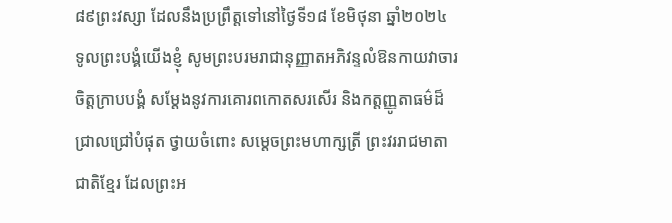៨៩ព្រះវស្សា ដែលនឹងប្រព្រឹត្តទៅនៅថ្ងៃទី១៨ ខែមិថុនា ឆ្នាំ២០២៤ ទូលព្រះបង្គំយើងខ្ញុំ សូមព្រះបរមរាជានុញ្ញាតអភិវន្ទលំឱនកាយវាចារចិត្តក្រាបបង្គំ សម្តែងនូវការគោរពកោតសរសើរ និងកត្តញ្ញូតាធម៌ដ៏ជ្រាលជ្រៅបំផុត ថ្វាយចំពោះ សម្តេចព្រះមហាក្សត្រី ព្រះវររាជមាតាជាតិខ្មែរ ដែលព្រះអ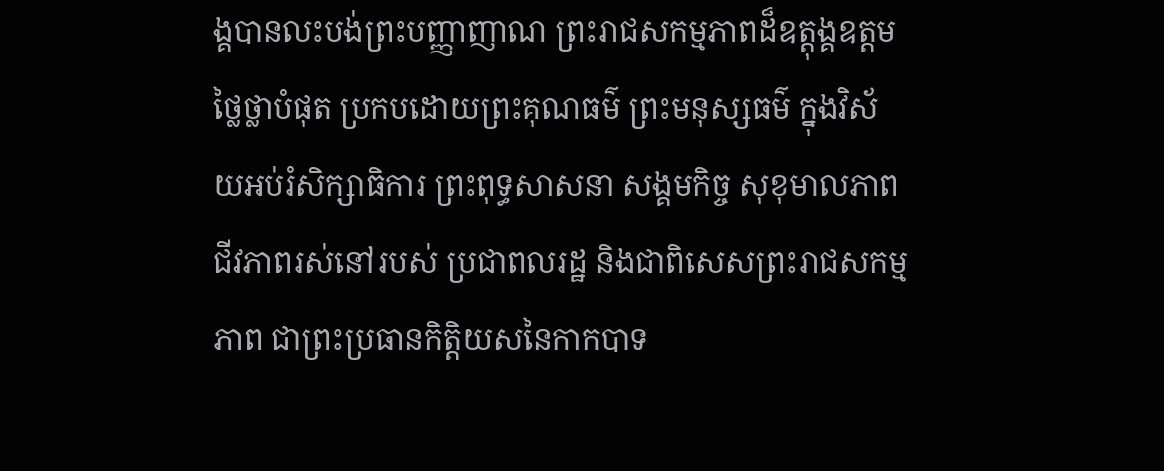ង្គបានលះបង់ព្រះបញ្ញាញាណ ព្រះរាជសកម្មភាពដ៏ឧត្តុង្គឧត្តមថ្លៃថ្លាបំផុត ប្រកបដោយព្រះគុណធម៌ ព្រះមនុស្សធម៌ ក្នុងវិស័យអប់រំសិក្សាធិការ ព្រះពុទ្ធសាសនា សង្គមកិច្ច សុខុមាលភាព ជីវភាពរស់នៅរបស់ ប្រជាពលរដ្ឋ និងជាពិសេសព្រះរាជសកម្មភាព ជាព្រះប្រធានកិត្តិយសនៃកាកបាទ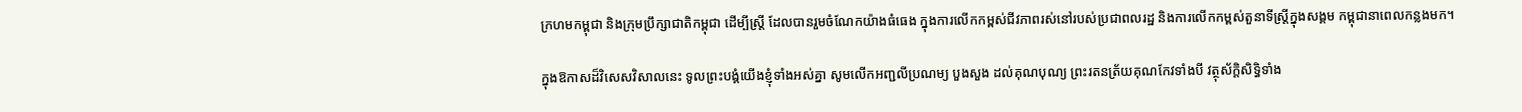ក្រហមកម្ពុជា និងក្រុមប្រឹក្សាជាតិកម្ពុជា ដើម្បីស្ត្រី ដែលបានរួមចំណែកយ៉ាងធំធេង ក្នុងការលើកកម្ពស់ជីវភាពរស់នៅរបស់ប្រជាពលរដ្ឋ និងការលើកកម្ពស់តួនាទីស្ត្រីក្នុងសង្គម កម្ពុជានាពេលកន្លងមក។

ក្នុងឱកាសដ៏វិសេសវិសាលនេះ ទូលព្រះបង្គំយើងខ្ញុំទាំងអស់គ្នា សូមលើកអញ្ជលីប្រណម្យ បួងសួង ដល់គុណបុណ្យ ព្រះរតនត្រ័យគុណកែវទាំងបី វត្ថុស័ក្តិសិទ្ធិទាំង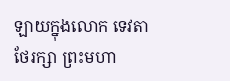ឡាយក្នុងលោក ទេវតាថែរក្សា ព្រះមហា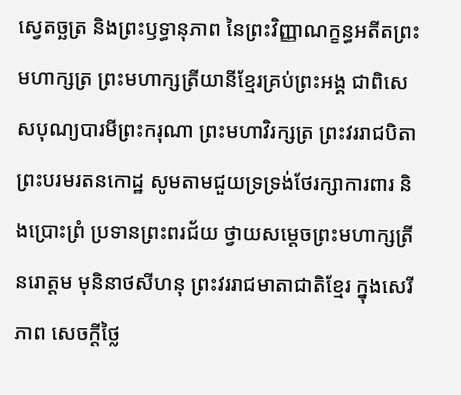ស្វេតច្ឆត្រ និងព្រះឫទ្ធានុភាព នៃព្រះវិញ្ញាណក្ខន្ធអតីតព្រះមហាក្សត្រ ព្រះមហាក្សត្រីយានីខ្មែរគ្រប់ព្រះអង្គ ជាពិសេសបុណ្យបារមីព្រះករុណា ព្រះមហាវិរក្សត្រ ព្រះវររាជបិតា ព្រះបរមរតនកោដ្ឋ សូមតាមជួយទ្រទ្រង់ថែរក្សាការពារ និងប្រោះព្រំ ប្រទានព្រះពរជ័យ ថ្វាយសម្តេចព្រះមហាក្សត្រី នរោត្តម មុនិនាថសីហនុ ព្រះវររាជមាតាជាតិខ្មែរ ក្នុងសេរីភាព សេចក្តីថ្លៃ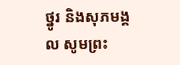ថ្នូរ និងសុភមង្គល សូមព្រះ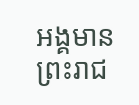អង្គមានព្រះរាជ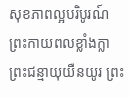សុខភាពល្អបរិបូរណ៍ ព្រះកាយពលខ្លាំងក្លា ព្រះជន្មាយុយឺនយូរ ព្រះ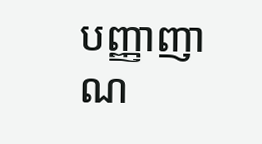បញ្ញាញាណ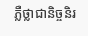ភ្លឺថ្លាជានិច្ចនិរ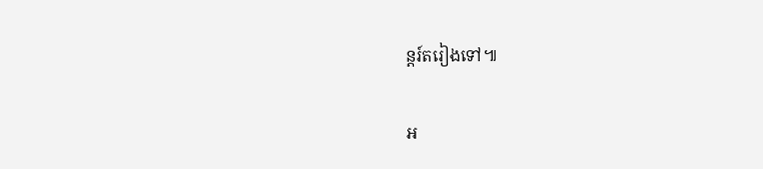ន្តរ៍តរៀងទៅ៕

អ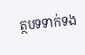ត្ថបទទាក់ទង